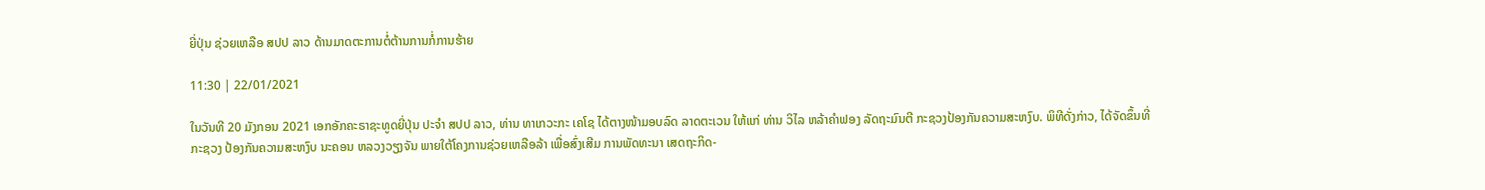ຍີ່ປຸ່ນ ຊ່ວຍເຫລືອ ສປປ ລາວ ດ້ານມາດຕະການຕໍ່ຕ້ານການກໍ່ການຮ້າຍ

11:30 | 22/01/2021

ໃນວັນທີ 20 ມັງກອນ 2021 ເອກອັກຄະຣາຊະທູດຍີ່ປຸ່ນ ປະຈຳ ສປປ ລາວ, ທ່ານ ທາເກວະກະ ເຄໂຊ ໄດ້ຕາງໜ້າມອບລົດ ລາດຕະເວນ ໃຫ້ແກ່ ທ່ານ ວິໄລ ຫລ້າຄຳຟອງ ລັດຖະມົນຕີ ກະຊວງປ້ອງກັນຄວາມສະຫງົບ. ພິທີດັ່ງກ່າວ, ໄດ້ຈັດຂຶ້ນທີ່ກະຊວງ ປ້ອງກັນຄວາມສະຫງົບ ນະຄອນ ຫລວງວຽງຈັນ ພາຍໃຕ້ໂຄງການຊ່ວຍເຫລືອລ້າ ເພື່ອສົ່ງເສີມ ການພັດທະນາ ເສດຖະກິດ-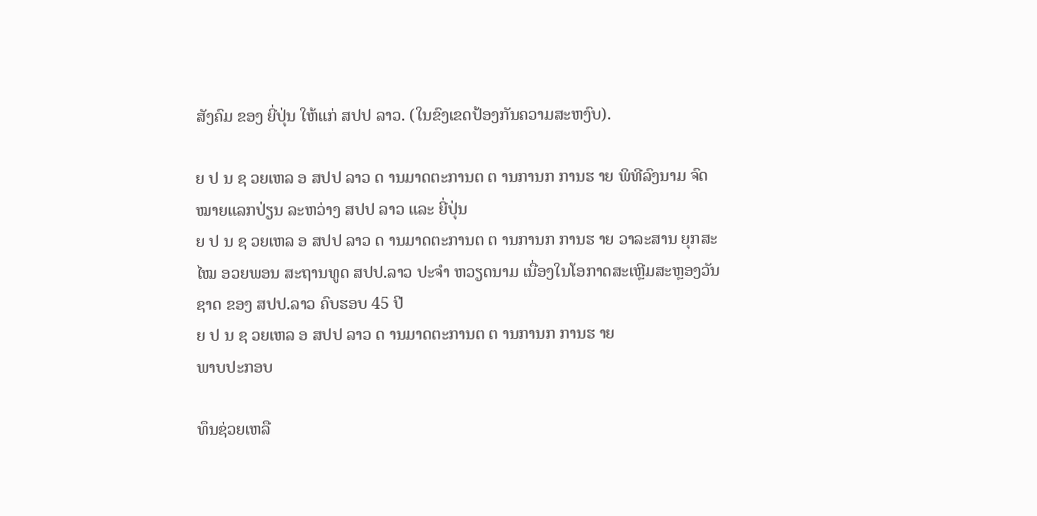ສັງຄົມ ຂອງ ຍີ່ປຸ່ນ ໃຫ້ແກ່ ສປປ ລາວ. (ໃນຂົງເຂດປ້ອງກັນຄວາມສະຫງົບ).

ຍ ປ ນ ຊ ວຍເຫລ ອ ສປປ ລາວ ດ ານມາດຕະການຕ ຕ ານການກ ການຮ າຍ ພິທີລົງນາມ ຈົດໝາຍແລກປ່ຽນ ລະຫວ່າງ ສປປ ລາວ ແລະ ຍີ່ປຸ່ນ
ຍ ປ ນ ຊ ວຍເຫລ ອ ສປປ ລາວ ດ ານມາດຕະການຕ ຕ ານການກ ການຮ າຍ ວາລະສານ ຍຸກສະໄໝ ອວຍພອນ ສະຖານທູດ ສປປ.ລາວ ປະຈຳ ຫວຽດນາມ ເນື່ອງໃນໂອກາດສະເຫຼີມສະຫຼອງວັນຊາດ ຂອງ ສປປ.ລາວ ຄົບຮອບ 45 ປີ
ຍ ປ ນ ຊ ວຍເຫລ ອ ສປປ ລາວ ດ ານມາດຕະການຕ ຕ ານການກ ການຮ າຍ
ພາບປະກອບ

ທຶນຊ່ວຍເຫລື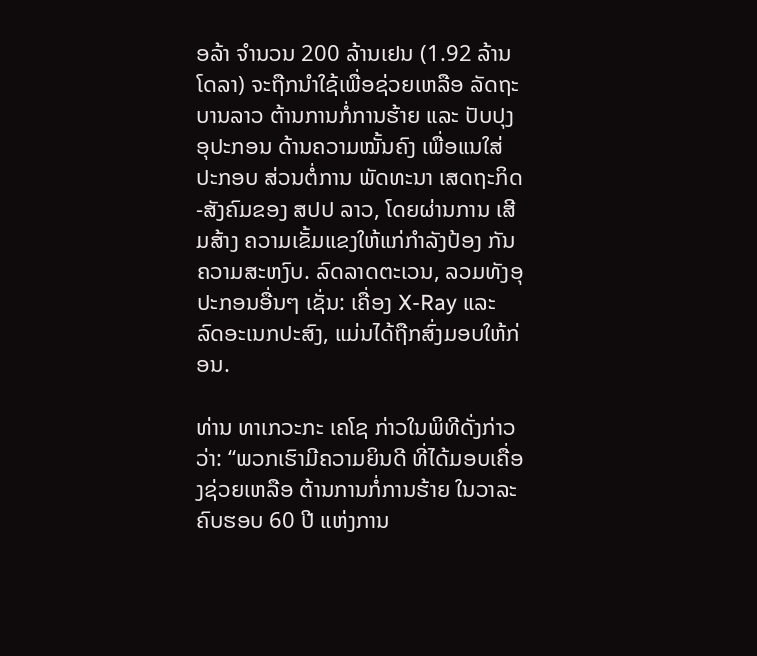ອລ້າ ຈຳນວນ 200 ລ້ານເຢນ (1.92 ລ້ານໂດລາ) ຈະຖືກນຳໃຊ້ເພື່ອຊ່ວຍເຫລືອ ລັດຖະບານລາວ ຕ້ານການກໍ່ການຮ້າຍ ແລະ ປັບປຸງອຸປະກອນ ດ້ານຄວາມໝັ້ນຄົງ ເພື່ອແນໃສ່ປະກອບ ສ່ວນຕໍ່ການ ພັດທະນາ ເສດຖະກິດ-ສັງຄົມຂອງ ສປປ ລາວ, ໂດຍຜ່ານການ ເສີມສ້າງ ຄວາມເຂັ້ມແຂງໃຫ້ແກ່ກຳລັງປ້ອງ ກັນຄວາມສະຫງົບ. ລົດລາດຕະເວນ, ລວມທັງອຸປະກອນອື່ນໆ ເຊັ່ນ: ເຄື່ອງ X-Ray ແລະ ລົດອະເນກປະສົງ, ແມ່ນໄດ້ຖືກສົ່ງມອບໃຫ້ກ່ອນ.

ທ່ານ ທາເກວະກະ ເຄໂຊ ກ່າວໃນພິທີດັ່ງກ່າວວ່າ: “ພວກເຮົາມີຄວາມຍິນດີ ທີ່ໄດ້ມອບເຄື່ອງຊ່ວຍເຫລືອ ຕ້ານການກໍ່ການຮ້າຍ ໃນວາລະຄົບຮອບ 60 ປີ ແຫ່ງການ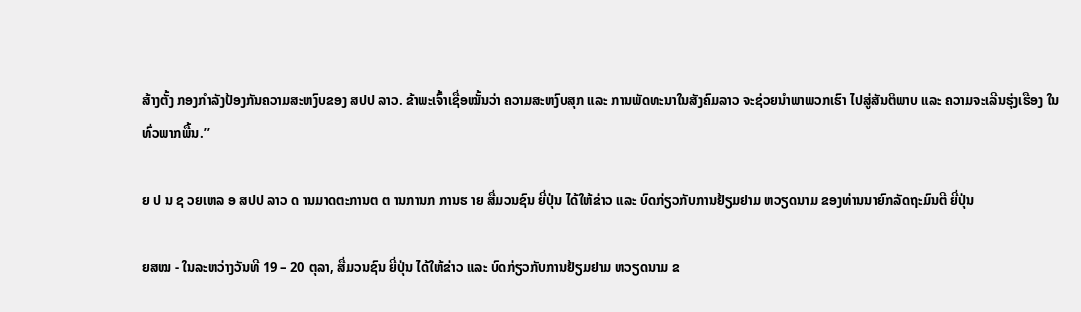ສ້າງຕັ້ງ ກອງກຳລັງປ້ອງກັນຄວາມສະຫງົບຂອງ ສປປ ລາວ. ຂ້າພະເຈົ້າເຊື່ອໝັ້ນວ່າ ຄວາມສະຫງົບສຸກ ແລະ ການພັດທະນາໃນສັງຄົມລາວ ຈະຊ່ວຍນຳພາພວກເຮົາ ໄປສູ່ສັນຕິພາບ ແລະ ຄວາມຈະເລີນຮຸ່ງເຮືອງ ໃນທົ່ວພາກພື້ນ.”

ຍ ປ ນ ຊ ວຍເຫລ ອ ສປປ ລາວ ດ ານມາດຕະການຕ ຕ ານການກ ການຮ າຍ ສື່ມວນຊົນ ຍີ່ປຸ່ນ ໄດ້ໃຫ້ຂ່າວ ແລະ ບົດກ່ຽວກັບການຢ້ຽມຢາມ ຫວຽດນາມ ຂອງທ່ານນາຍົກລັດຖະມົນຕີ ຍີ່ປຸ່ນ

ຍສໝ - ໃນລະຫວ່າງວັນທີ 19 – 20 ຕຸລາ, ສື່ມວນຊົນ ຍີ່ປຸ່ນ ໄດ້ໃຫ້ຂ່າວ ແລະ ບົດກ່ຽວກັບການຢ້ຽມຢາມ ຫວຽດນາມ ຂ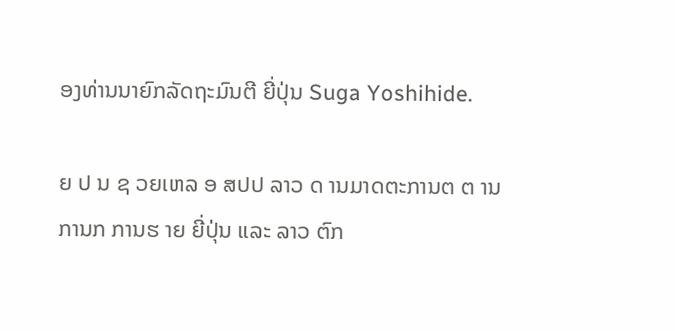ອງທ່ານນາຍົກລັດຖະມົນຕີ ຍີ່ປຸ່ນ Suga Yoshihide.

ຍ ປ ນ ຊ ວຍເຫລ ອ ສປປ ລາວ ດ ານມາດຕະການຕ ຕ ານການກ ການຮ າຍ ຍີ່ປຸ່ນ ແລະ ລາວ ຕົກ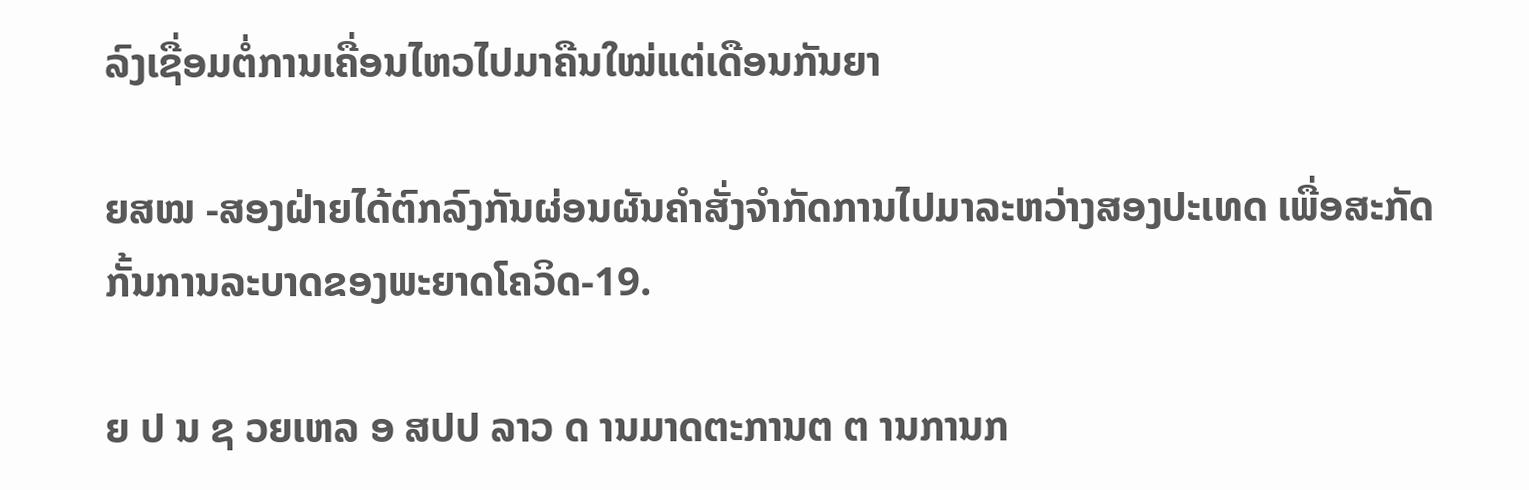ລົງເຊື່ອມຕໍ່ການເຄື່ອນໄຫວໄປມາຄືນໃໝ່ແຕ່ເດືອນກັນຍາ

ຍສໝ -ສອງຝ່າຍໄດ້ຕົກລົງກັນຜ່ອນຜັນຄໍາສັ່ງຈໍາກັດການໄປມາລະຫວ່າງສອງປະເທດ ເພື່ອສະກັດກັ້ນການລະບາດຂອງພະຍາດໂຄວິດ-19.

ຍ ປ ນ ຊ ວຍເຫລ ອ ສປປ ລາວ ດ ານມາດຕະການຕ ຕ ານການກ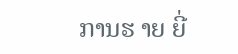ການຮ າຍ ຍີ່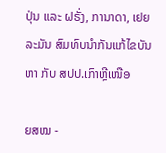ປຸ່ນ ແລະ ຝຣັ່ງ, ການາດາ, ເຢຍລະມັນ ສົມທົບນຳກັນແກ້ໄຂບັນຫາ ກັບ ສປປ.ເກົາຫຼີເໜືອ

ຍສໝ -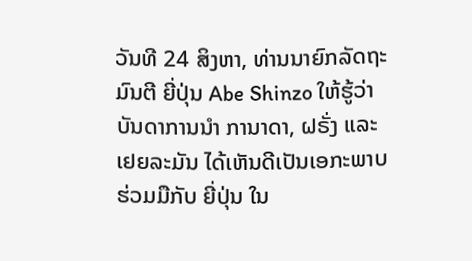ວັນທີ 24 ສິງຫາ, ທ່ານນາຍົກລັດຖະມົນຕີ ຍີ່ປຸ່ນ Abe Shinzo ໃຫ້ຮູ້ວ່າ ບັນດາການນຳ ການາດາ, ຝຣັ່ງ ແລະ ເຢຍລະມັນ ໄດ້ເຫັນດີເປັນເອກະພາບຮ່ວມມືກັບ ຍີ່ປຸ່ນ ໃນ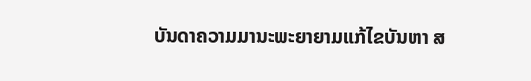ບັນດາຄວາມມານະພະຍາຍາມແກ້ໄຂບັນຫາ ສ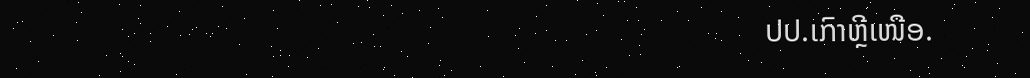ປປ.ເກົາຫຼີເໜືອ.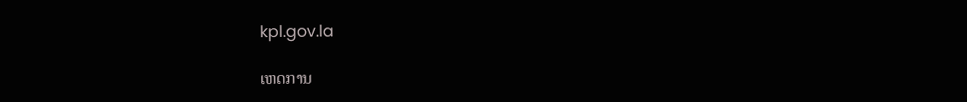kpl.gov.la

ເຫດການ